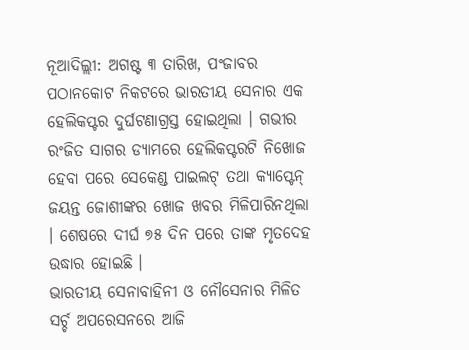ନୂଆଦିଲ୍ଲୀ: ଅଗଷ୍ଟ ୩ ତାରିଖ, ପଂଜାବର ପଠାନକୋଟ ନିକଟରେ ଭାରତୀୟ ସେନାର ଏକ ହେଲିକପ୍ଟର ଦୁର୍ଘଟଣାଗ୍ରସ୍ତ ହୋଇଥିଲା । ଗଭୀର ରଂଜିତ ସାଗର ଡ୍ୟାମରେ ହେଲିକପ୍ଟରଟି ନିଖୋଜ ହେବା ପରେ ସେକେଣ୍ଡ ପାଇଲଟ୍ ତଥା କ୍ୟାପ୍ଟେନ୍ ଜୟନ୍ତ ଜୋଶୀଙ୍କର ଖୋଜ ଖବର ମିଳିପାରିନଥିଲା । ଶେଷରେ ଦୀର୍ଘ ୭୫ ଦିନ ପରେ ତାଙ୍କ ମୃତଦେହ ଉଦ୍ଧାର ହୋଇଛି ।
ଭାରତୀୟ ସେନାବାହିନୀ ଓ ନୌସେନାର ମିଳିତ ସର୍ଚ୍ଚ ଅପରେସନରେ ଆଜି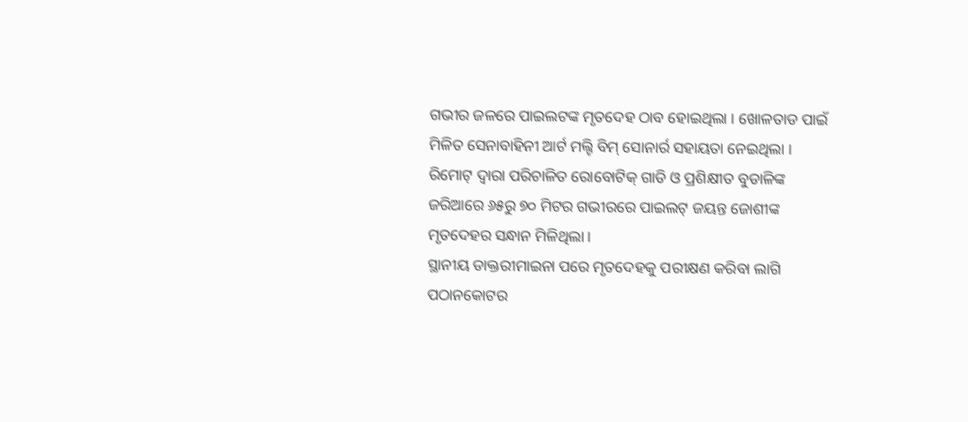ଗଭୀର ଜଳରେ ପାଇଲଟଙ୍କ ମୃତଦେହ ଠାବ ହୋଇଥିଲା । ଖୋଳତାଡ ପାଇଁ ମିଳିତ ସେନାବାହିନୀ ଆର୍ଟ ମଲ୍ଟି ବିମ୍ ସୋନାର୍ର ସହାୟତା ନେଇଥିଲା । ରିମୋଟ୍ ଦ୍ୱାରା ପରିଚାଳିତ ରୋବୋଟିକ୍ ଗାଡି ଓ ପ୍ରଶିକ୍ଷୀତ ବୁଡାଳିଙ୍କ ଜରିଆରେ ୬୫ରୁ ୭୦ ମିଟର ଗଭୀରରେ ପାଇଲଟ୍ ଜୟନ୍ତ ଜୋଶୀଙ୍କ ମୃତଦେହର ସନ୍ଧାନ ମିଳିଥିଲା ।
ସ୍ଥାନୀୟ ଡାକ୍ତରୀମାଇନା ପରେ ମୃତଦେହକୁ ପରୀକ୍ଷଣ କରିବା ଲାଗି ପଠାନକୋଟର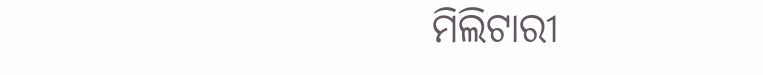ମିଲିଟାରୀ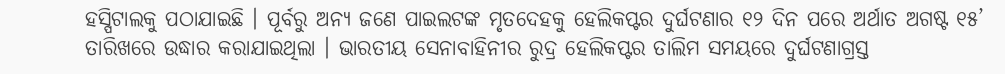ହସ୍ପିଟାଲକୁ ପଠାଯାଇଛି । ପୂର୍ବରୁ ଅନ୍ୟ ଜଣେ ପାଇଲଟଙ୍କ ମୃତଦେହକୁ ହେଲିକପ୍ଟର ଦୁର୍ଘଟଣାର ୧୨ ଦିନ ପରେ ଅର୍ଥାତ ଅଗଷ୍ଟ ୧୫’ ତାରିଖରେ ଉଦ୍ଧାର କରାଯାଇଥିଲା । ଭାରତୀୟ ସେନାବାହିନୀର ରୁଦ୍ର ହେଲିକପ୍ଟର ତାଲିମ ସମୟରେ ଦୁର୍ଘଟଣାଗ୍ରସ୍ତ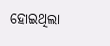ହୋଇଥିଲା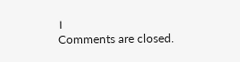।
Comments are closed.